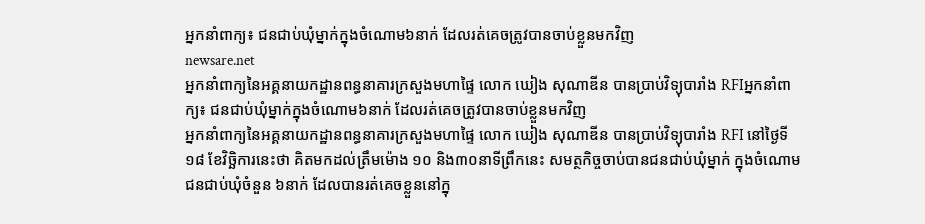អ្នកនាំពាក្យ៖ ជនជាប់ឃុំម្នាក់ក្នុងចំណោម៦នាក់ ដែលរត់គេចត្រូវបានចាប់ខ្លួនមកវិញ
newsare.net
អ្នកនាំពាក្យនៃអគ្គនាយកដ្ឋានពន្ធនាគារក្រសួងមហាផ្ទៃ លោក ឃៀង សុណាឌីន បានប្រាប់វិទ្យុបារាំង RFIអ្នកនាំពាក្យ៖ ជនជាប់ឃុំម្នាក់ក្នុងចំណោម៦នាក់ ដែលរត់គេចត្រូវបានចាប់ខ្លួនមកវិញ
អ្នកនាំពាក្យនៃអគ្គនាយកដ្ឋានពន្ធនាគារក្រសួងមហាផ្ទៃ លោក ឃៀង សុណាឌីន បានប្រាប់វិទ្យុបារាំង RFI នៅថ្ងៃទី១៨ ខែវិច្ឆិការនេះថា គិតមកដល់ត្រឹមម៉ោង ១០ និង៣០នាទីព្រឹកនេះ សមត្ថកិច្ចចាប់បានជនជាប់ឃុំម្នាក់ ក្នុងចំណោមជនជាប់ឃុំចំនួន ៦នាក់ ដែលបានរត់គេចខ្លួននៅក្នុ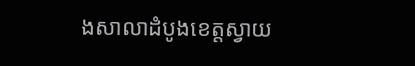ងសាលាដំបូងខេត្តស្វាយ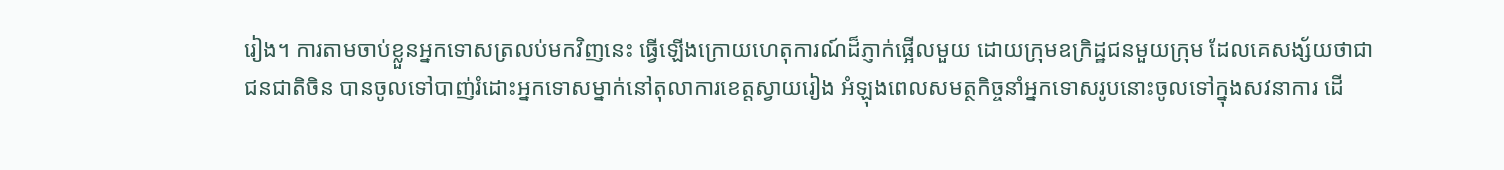រៀង។ ការតាមចាប់ខ្លួនអ្នកទោសត្រលប់មកវិញនេះ ធ្វើឡើងក្រោយហេតុការណ៍ដ៏ភ្ញាក់ផ្អើលមួយ ដោយក្រុមឧក្រិដ្ឋជនមួយក្រុម ដែលគេសង្ស័យថាជាជនជាតិចិន បានចូលទៅបាញ់រំដោះអ្នកទោសម្នាក់នៅតុលាការខេត្តស្វាយរៀង អំឡុងពេលសមត្ថកិច្ចនាំអ្នកទោសរូបនោះចូលទៅក្នុងសវនាការ ដើ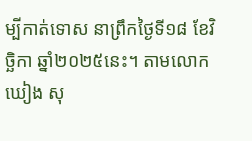ម្បីកាត់ទោស នាព្រឹកថ្ងៃទី១៨ ខែវិច្ឆិកា ឆ្នាំ២០២៥នេះ។ តាមលោក ឃៀង សុ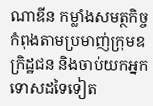ណាឌីន កម្លាំងសមត្ថកិច្ចកំពុងតាមប្រមាញ់ក្រុមឧក្រិដ្ឋជន និងចាប់យកអ្នកទោសដទៃទៀត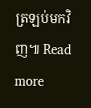ត្រឡប់មកវិញ៕ Read more